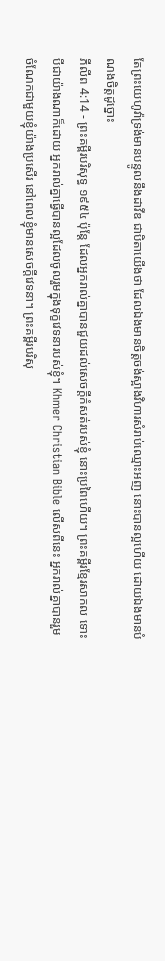តែព្រះយេហូវ៉ាទ្រង់មានបន្ទូលនឹងដាវីឌ ជាបិតាយើងថា ដែលឯងមានចិត្តចង់ស្អាងវិហារសំរាប់ឈ្មោះអញ នោះបានល្អហើយ ដោយឯងមានបំណងចិត្តដូច្នោះ
ភីលីព 4:14 - ព្រះគម្ពីរបរិសុទ្ធ ១៩៥៤ ប៉ុន្តែ ដែលអ្នករាល់គ្នាបានជួយដល់សេចក្ដីកំសត់របស់ខ្ញុំ នោះប្រពៃហើយ។ ព្រះគម្ពីរខ្មែរសាកល ទោះបីជាយ៉ាងណាក៏ដោយ អ្នករាល់គ្នាធ្វើបានល្អដែលចូលរួមក្នុងទុក្ខវេទនារបស់ខ្ញុំ។ Khmer Christian Bible លើសពីនេះ អ្នករាល់គ្នាបានរួមចំណែកជាមួយខ្ញុំយ៉ាងប្រសើរ នៅពេលខ្ញុំមានសេចក្ដីវេទនា។ ព្រះគម្ពីរបរិសុ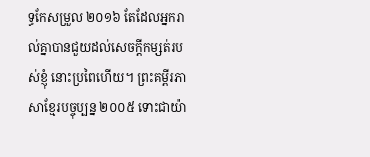ទ្ធកែសម្រួល ២០១៦ តែដែលអ្នករាល់គ្នាបានជួយដល់សេចក្ដីកម្សត់របស់ខ្ញុំ នោះប្រពៃហើយ។ ព្រះគម្ពីរភាសាខ្មែរបច្ចុប្បន្ន ២០០៥ ទោះជាយ៉ា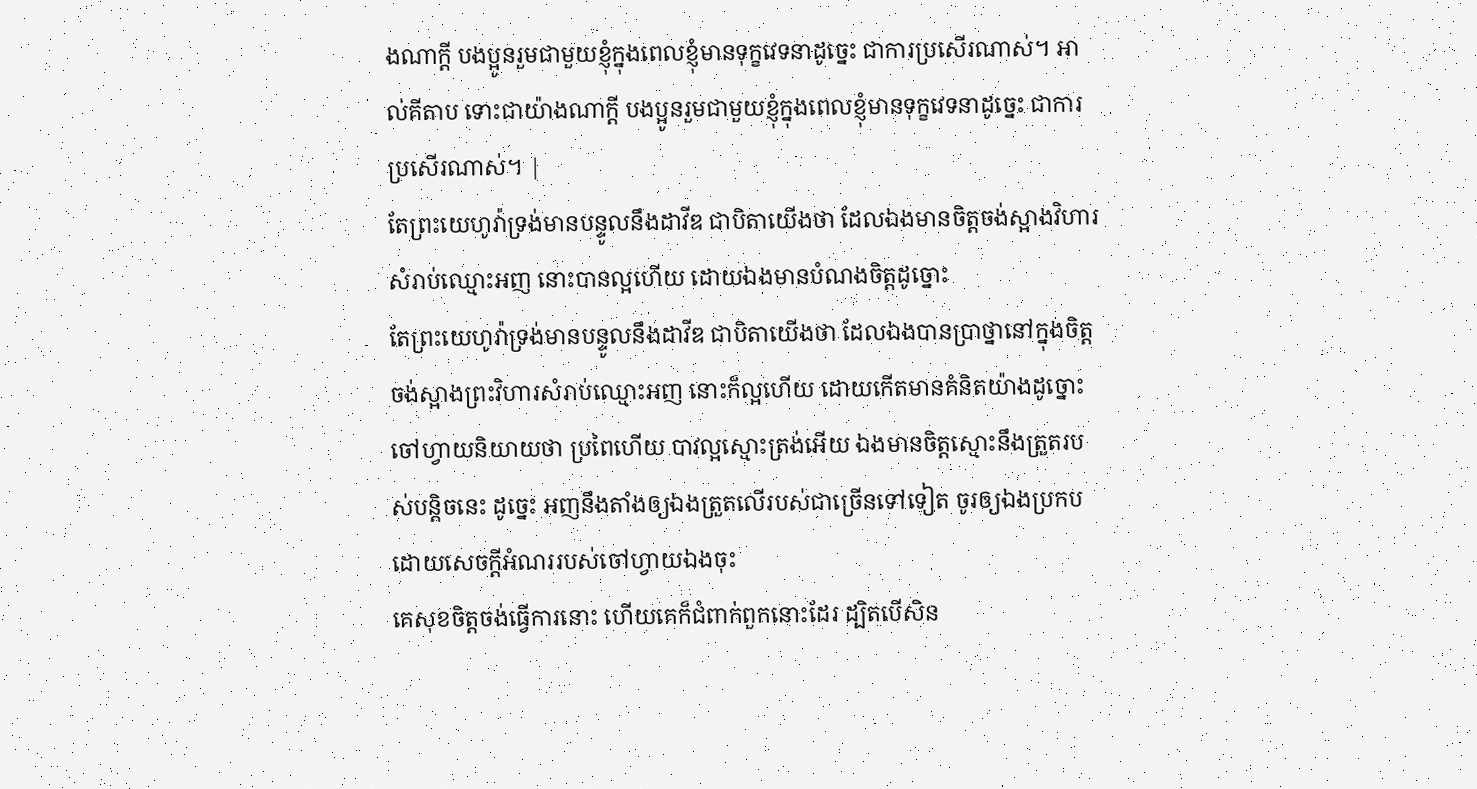ងណាក្ដី បងប្អូនរួមជាមួយខ្ញុំក្នុងពេលខ្ញុំមានទុក្ខវេទនាដូច្នេះ ជាការប្រសើរណាស់។ អាល់គីតាប ទោះជាយ៉ាងណាក្ដី បងប្អូនរួមជាមួយខ្ញុំក្នុងពេលខ្ញុំមានទុក្ខវេទនាដូច្នេះ ជាការប្រសើរណាស់។ |
តែព្រះយេហូវ៉ាទ្រង់មានបន្ទូលនឹងដាវីឌ ជាបិតាយើងថា ដែលឯងមានចិត្តចង់ស្អាងវិហារសំរាប់ឈ្មោះអញ នោះបានល្អហើយ ដោយឯងមានបំណងចិត្តដូច្នោះ
តែព្រះយេហូវ៉ាទ្រង់មានបន្ទូលនឹងដាវីឌ ជាបិតាយើងថា ដែលឯងបានប្រាថ្នានៅក្នុងចិត្ត ចង់ស្អាងព្រះវិហារសំរាប់ឈ្មោះអញ នោះក៏ល្អហើយ ដោយកើតមានគំនិតយ៉ាងដូច្នោះ
ចៅហ្វាយនិយាយថា ប្រពៃហើយ បាវល្អស្មោះត្រង់អើយ ឯងមានចិត្តស្មោះនឹងត្រួតរបស់បន្តិចនេះ ដូច្នេះ អញនឹងតាំងឲ្យឯងត្រួតលើរបស់ជាច្រើនទៅទៀត ចូរឲ្យឯងប្រកបដោយសេចក្ដីអំណររបស់ចៅហ្វាយឯងចុះ
គេសុខចិត្តចង់ធ្វើការនោះ ហើយគេក៏ជំពាក់ពួកនោះដែរ ដ្បិតបើសិន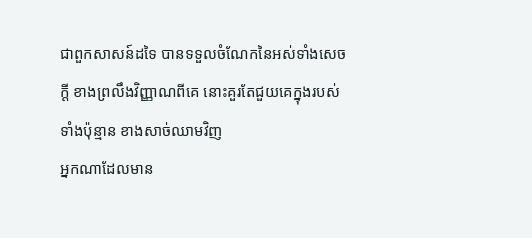ជាពួកសាសន៍ដទៃ បានទទួលចំណែកនៃអស់ទាំងសេចក្ដី ខាងព្រលឹងវិញ្ញាណពីគេ នោះគួរតែជួយគេក្នុងរបស់ទាំងប៉ុន្មាន ខាងសាច់ឈាមវិញ
អ្នកណាដែលមាន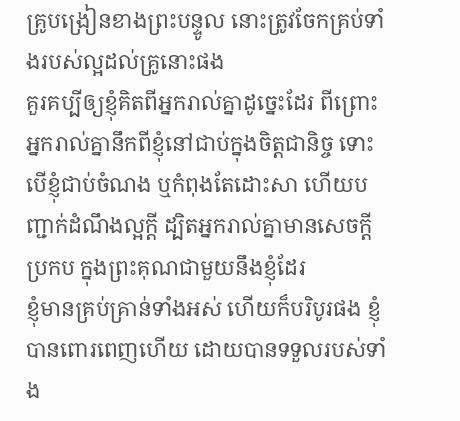គ្រូបង្រៀនខាងព្រះបន្ទូល នោះត្រូវចែកគ្រប់ទាំងរបស់ល្អដល់គ្រូនោះផង
គួរគប្បីឲ្យខ្ញុំគិតពីអ្នករាល់គ្នាដូច្នេះដែរ ពីព្រោះអ្នករាល់គ្នានឹកពីខ្ញុំនៅជាប់ក្នុងចិត្តជានិច្ច ទោះបើខ្ញុំជាប់ចំណង ឬកំពុងតែដោះសា ហើយបញ្ជាក់ដំណឹងល្អក្តី ដ្បិតអ្នករាល់គ្នាមានសេចក្ដីប្រកប ក្នុងព្រះគុណជាមួយនឹងខ្ញុំដែរ
ខ្ញុំមានគ្រប់គ្រាន់ទាំងអស់ ហើយក៏បរិបូរផង ខ្ញុំបានពោរពេញហើយ ដោយបានទទួលរបស់ទាំង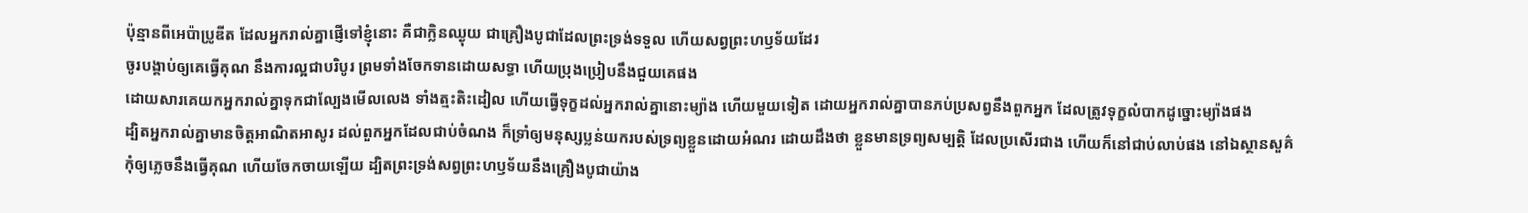ប៉ុន្មានពីអេប៉ាប្រូឌីត ដែលអ្នករាល់គ្នាផ្ញើទៅខ្ញុំនោះ គឺជាក្លិនឈ្ងុយ ជាគ្រឿងបូជាដែលព្រះទ្រង់ទទួល ហើយសព្វព្រះហឫទ័យដែរ
ចូរបង្គាប់ឲ្យគេធ្វើគុណ នឹងការល្អជាបរិបូរ ព្រមទាំងចែកទានដោយសទ្ធា ហើយប្រុងប្រៀបនឹងជួយគេផង
ដោយសារគេយកអ្នករាល់គ្នាទុកជាល្បែងមើលលេង ទាំងត្មះតិះដៀល ហើយធ្វើទុក្ខដល់អ្នករាល់គ្នានោះម្យ៉ាង ហើយមួយទៀត ដោយអ្នករាល់គ្នាបានភប់ប្រសព្វនឹងពួកអ្នក ដែលត្រូវទុក្ខលំបាកដូច្នោះម្យ៉ាងផង
ដ្បិតអ្នករាល់គ្នាមានចិត្តអាណិតអាសូរ ដល់ពួកអ្នកដែលជាប់ចំណង ក៏ទ្រាំឲ្យមនុស្សប្លន់យករបស់ទ្រព្យខ្លួនដោយអំណរ ដោយដឹងថា ខ្លួនមានទ្រព្យសម្បត្តិ ដែលប្រសើរជាង ហើយក៏នៅជាប់លាប់ផង នៅឯស្ថានសួគ៌
កុំឲ្យភ្លេចនឹងធ្វើគុណ ហើយចែកចាយឡើយ ដ្បិតព្រះទ្រង់សព្វព្រះហឫទ័យនឹងគ្រឿងបូជាយ៉ាង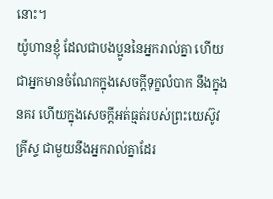នោះ។
យ៉ូហានខ្ញុំ ដែលជាបងប្អូននៃអ្នករាល់គ្នា ហើយជាអ្នកមានចំណែកក្នុងសេចក្ដីទុក្ខលំបាក នឹងក្នុងនគរ ហើយក្នុងសេចក្ដីអត់ធ្មត់របស់ព្រះយេស៊ូវគ្រីស្ទ ជាមួយនឹងអ្នករាល់គ្នាដែរ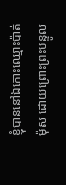ខ្ញុំបាននៅឯកោះឈ្មោះប៉ាត់ម៉ុស ដោយព្រោះព្រះបន្ទូល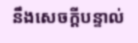នឹងសេចក្ដីបន្ទាល់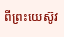ពីព្រះយេស៊ូវ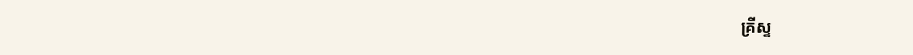គ្រីស្ទ